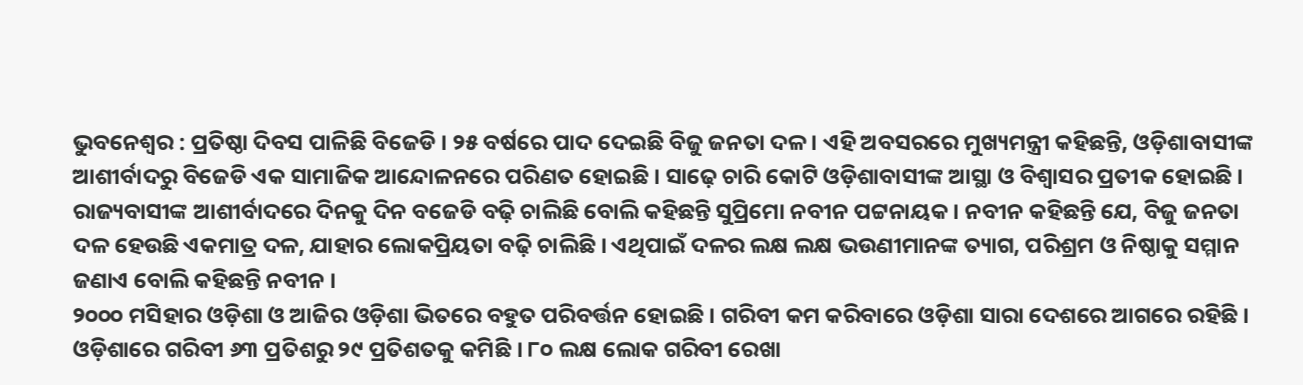ଭୁବନେଶ୍ବର : ପ୍ରତିଷ୍ଠା ଦିବସ ପାଳିଛି ବିଜେଡି । ୨୫ ବର୍ଷରେ ପାଦ ଦେଇଛି ବିଜୁ ଜନତା ଦଳ । ଏହି ଅବସରରେ ମୁଖ୍ୟମନ୍ତ୍ରୀ କହିଛନ୍ତି, ଓଡ଼ିଶାବାସୀଙ୍କ ଆଶୀର୍ବାଦରୁ ବିଜେଡି ଏକ ସାମାଜିକ ଆନ୍ଦୋଳନରେ ପରିଣତ ହୋଇଛି । ସାଢ଼େ ଚାରି କୋଟି ଓଡ଼ିଶାବାସୀଙ୍କ ଆସ୍ଥା ଓ ବିଶ୍ବାସର ପ୍ରତୀକ ହୋଇଛି । ରାଜ୍ୟବାସୀଙ୍କ ଆଶୀର୍ବାଦରେ ଦିନକୁ ଦିନ ବଜେଡି ବଢ଼ି ଚାଲିଛି ବୋଲି କହିଛନ୍ତି ସୁପ୍ରିମୋ ନବୀନ ପଟ୍ଟନାୟକ । ନବୀନ କହିଛନ୍ତି ଯେ, ବିଜୁ ଜନତା ଦଳ ହେଉଛି ଏକମାତ୍ର ଦଳ, ଯାହାର ଲୋକପ୍ରିୟତା ବଢ଼ି ଚାଲିଛି । ଏଥିପାଇଁ ଦଳର ଲକ୍ଷ ଲକ୍ଷ ଭଉଣୀମାନଙ୍କ ତ୍ୟାଗ, ପରିଶ୍ରମ ଓ ନିଷ୍ଠାକୁ ସମ୍ମାନ ଜଣାଏ ବୋଲି କହିଛନ୍ତି ନବୀନ ।
୨୦୦୦ ମସିହାର ଓଡ଼ିଶା ଓ ଆଜିର ଓଡ଼ିଶା ଭିତରେ ବହୁତ ପରିବର୍ତ୍ତନ ହୋଇଛି । ଗରିବୀ କମ କରିବାରେ ଓଡ଼ିଶା ସାରା ଦେଶରେ ଆଗରେ ରହିଛି । ଓଡ଼ିଶାରେ ଗରିବୀ ୬୩ ପ୍ରତିଶରୁ ୨୯ ପ୍ରତିଶତକୁ କମିଛି । ୮୦ ଲକ୍ଷ ଲୋକ ଗରିବୀ ରେଖା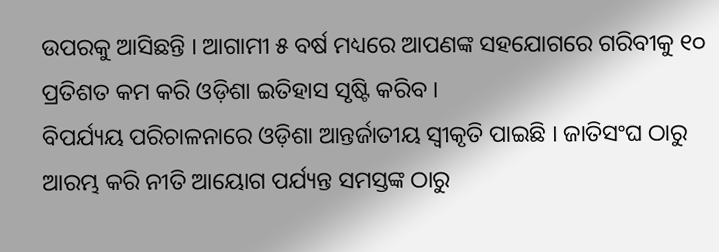ଉପରକୁ ଆସିଛନ୍ତି । ଆଗାମୀ ୫ ବର୍ଷ ମଧ୍ୟରେ ଆପଣଙ୍କ ସହଯୋଗରେ ଗରିବୀକୁ ୧୦ ପ୍ରତିଶତ କମ କରି ଓଡ଼ିଶା ଇତିହାସ ସୃଷ୍ଟି କରିବ ।
ବିପର୍ଯ୍ୟୟ ପରିଚାଳନାରେ ଓଡ଼ିଶା ଆନ୍ତର୍ଜାତୀୟ ସ୍ବୀକୃତି ପାଇଛି । ଜାତିସଂଘ ଠାରୁ ଆରମ୍ଭ କରି ନୀତି ଆୟୋଗ ପର୍ଯ୍ୟନ୍ତ ସମସ୍ତଙ୍କ ଠାରୁ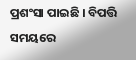ପ୍ରଶଂସା ପାଇଛି । ବିପତ୍ତି ସମୟରେ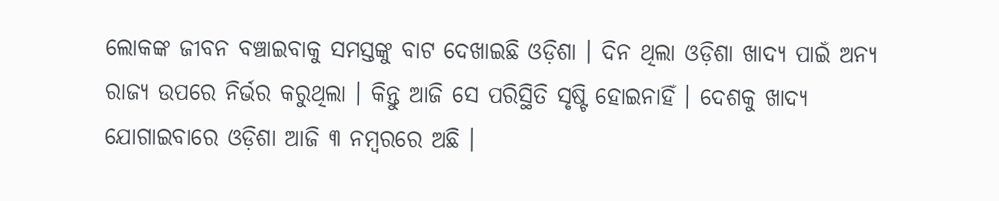ଲୋକଙ୍କ ଜୀବନ ବଞ୍ଚାଇବାକୁ ସମସ୍ତଙ୍କୁ ବାଟ ଦେଖାଇଛି ଓଡ଼ିଶା । ଦିନ ଥିଲା ଓଡ଼ିଶା ଖାଦ୍ୟ ପାଇଁ ଅନ୍ୟ ରାଜ୍ୟ ଉପରେ ନିର୍ଭର କରୁଥିଲା । କିନ୍ତୁ ଆଜି ସେ ପରିସ୍ଥିତି ସୃଷ୍ଟି ହୋଇନାହିଁ । ଦେଶକୁ ଖାଦ୍ୟ ଯୋଗାଇବାରେ ଓଡ଼ିଶା ଆଜି ୩ ନମ୍ବରରେ ଅଛି ।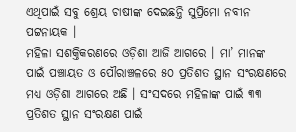ଏଥିପାଇଁ ସବୁ ଶ୍ରେୟ ଚାଷୀଙ୍କ ଦେଇଛନ୍ତି ସୁପ୍ରିମୋ ନବୀନ ପଟ୍ଟନାୟକ ।
ମହିଳା ସଶକ୍ତିକରଣରେ ଓଡ଼ିଶା ଆଜି ଆଗରେ । ମା’ ମାନଙ୍କ ପାଇଁ ପଞ୍ଚାୟତ ଓ ପୌରାଞ୍ଚଳରେ ୫୦ ପ୍ରତିଶତ ସ୍ଥାନ ସଂରକ୍ଷଣରେ ମଧ୍ୟ ଓଡ଼ିଶା ଆଗରେ ଅଛି । ସଂସଦରେ ମହିଳାଙ୍କ ପାଇଁ ୩୩ ପ୍ରତିଶତ ସ୍ଥାନ ସଂରକ୍ଷଣ ପାଇଁ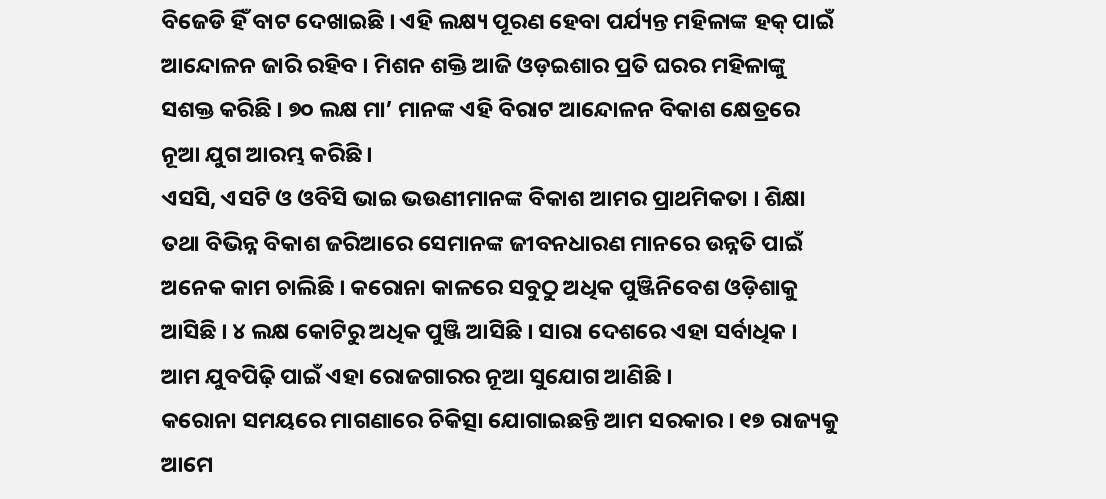ବିଜେଡି ହିଁ ବାଟ ଦେଖାଇଛି । ଏହି ଲକ୍ଷ୍ୟ ପୂରଣ ହେବା ପର୍ଯ୍ୟନ୍ତ ମହିଳାଙ୍କ ହକ୍ ପାଇଁ ଆନ୍ଦୋଳନ ଜାରି ରହିବ । ମିଶନ ଶକ୍ତି ଆଜି ଓଡ଼ଇଶାର ପ୍ରତି ଘରର ମହିଳାଙ୍କୁ ସଶକ୍ତ କରିଛି । ୭୦ ଲକ୍ଷ ମା’ ମାନଙ୍କ ଏହି ବିରାଟ ଆନ୍ଦୋଳନ ବିକାଶ କ୍ଷେତ୍ରରେ ନୂଆ ଯୁଗ ଆରମ୍ଭ କରିଛି ।
ଏସସି, ଏସଟି ଓ ଓବିସି ଭାଇ ଭଉଣୀମାନଙ୍କ ବିକାଶ ଆମର ପ୍ରାଥମିକତା । ଶିକ୍ଷା ତଥା ବିଭିନ୍ନ ବିକାଶ ଜରିଆରେ ସେମାନଙ୍କ ଜୀବନଧାରଣ ମାନରେ ଉନ୍ନତି ପାଇଁ ଅନେକ କାମ ଚାଲିଛି । କରୋନା କାଳରେ ସବୁଠୁ ଅଧିକ ପୁଞ୍ଜିନିବେଶ ଓଡ଼ିଶାକୁ ଆସିଛି । ୪ ଲକ୍ଷ କୋଟିରୁ ଅଧିକ ପୁଞ୍ଜି ଆସିଛି । ସାରା ଦେଶରେ ଏହା ସର୍ବାଧିକ । ଆମ ଯୁବପିଢ଼ି ପାଇଁ ଏହା ରୋଜଗାରର ନୂଆ ସୁଯୋଗ ଆଣିଛି ।
କରୋନା ସମୟରେ ମାଗଣାରେ ଚିକିତ୍ସା ଯୋଗାଇଛନ୍ତି ଆମ ସରକାର । ୧୭ ରାଜ୍ୟକୁ ଆମେ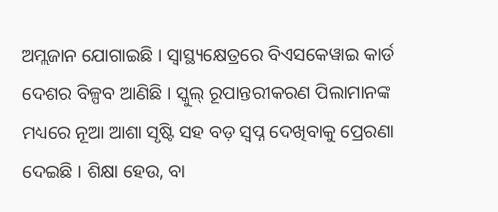ଅମ୍ଲଜାନ ଯୋଗାଇଛି । ସ୍ୱାସ୍ଥ୍ୟକ୍ଷେତ୍ରରେ ବିଏସକେୱାଇ କାର୍ଡ ଦେଶର ବିଳ୍ପବ ଆଣିଛି । ସ୍କୁଲ୍ ରୂପାନ୍ତରୀକରଣ ପିଲାମାନଙ୍କ ମଧ୍ୟରେ ନୂଆ ଆଶା ସୃଷ୍ଟି ସହ ବଡ଼ ସ୍ୱପ୍ନ ଦେଖିବାକୁ ପ୍ରେରଣା ଦେଇଛି । ଶିକ୍ଷା ହେଉ, ବା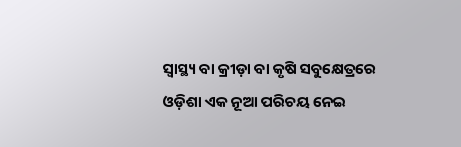ସ୍ବାସ୍ଥ୍ୟ ବା କ୍ରୀଡ଼ା ବା କୃଷି ସବୁକ୍ଷେତ୍ରରେ ଓଡ଼ିଶା ଏକ ନୂଆ ପରିଚୟ ନେଇ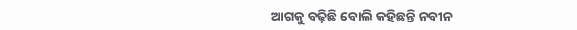ଆଗକୁ ବଢ଼ିଛି ବୋଲି କହିଛନ୍ତି ନବୀନ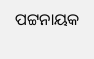ପଟ୍ଟନାୟକ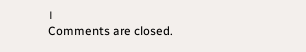।
Comments are closed.